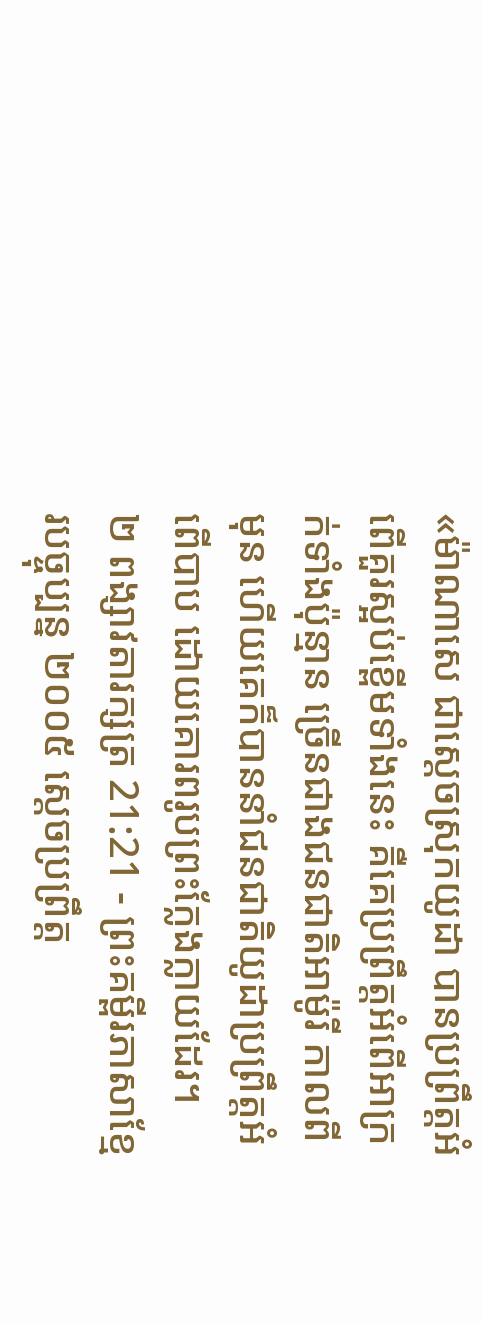«ម៉ាណាសេ ជាស្ដេចស្រុកយូដា បានប្រព្រឹត្តអំពើគួរស្អប់ខ្ពើមទាំងនេះ គឺគេប្រព្រឹត្តអំពើអាក្រក់ទាំងប៉ុន្មាន ច្រើនជាងជនជាតិអាម៉ូរី កាលពីមុន ហើយគេក៏បាននាំជនជាតិយូដាប្រព្រឹត្តអំពើបាប ដោយគោរពរូបព្រះក្លែងក្លាយដែរ។
២ ពង្សាវតារក្សត្រ 21:21 - ព្រះគម្ពីរភាសាខ្មែរបច្ចុប្បន្ន ២០០៥ ស្ដេចប្រព្រឹត្ត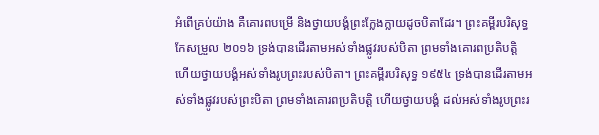អំពើគ្រប់យ៉ាង គឺគោរពបម្រើ និងថ្វាយបង្គំព្រះក្លែងក្លាយដូចបិតាដែរ។ ព្រះគម្ពីរបរិសុទ្ធកែសម្រួល ២០១៦ ទ្រង់បានដើរតាមអស់ទាំងផ្លូវរបស់បិតា ព្រមទាំងគោរពប្រតិបត្តិ ហើយថ្វាយបង្គំអស់ទាំងរូបព្រះរបស់បិតា។ ព្រះគម្ពីរបរិសុទ្ធ ១៩៥៤ ទ្រង់បានដើរតាមអស់ទាំងផ្លូវរបស់ព្រះបិតា ព្រមទាំងគោរពប្រតិបត្តិ ហើយថ្វាយបង្គំ ដល់អស់ទាំងរូបព្រះរ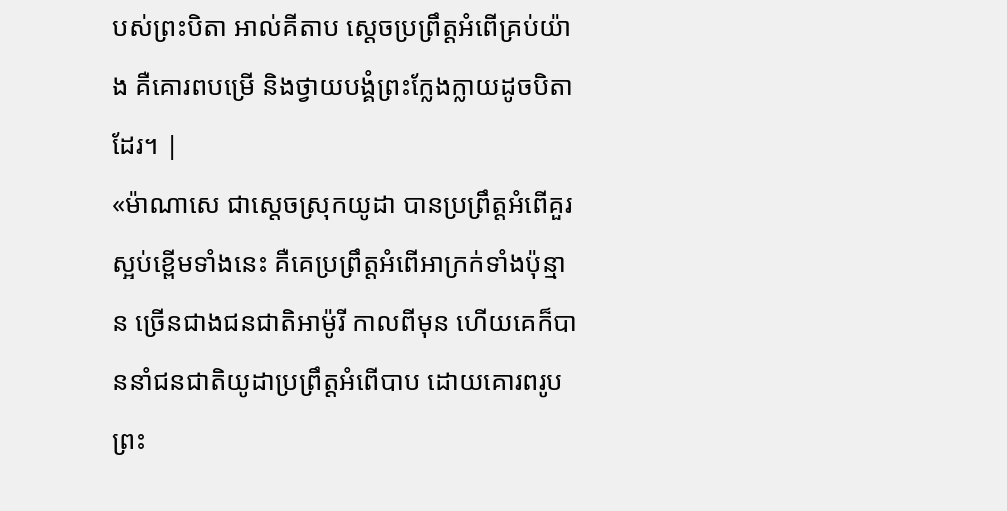បស់ព្រះបិតា អាល់គីតាប ស្តេចប្រព្រឹត្តអំពើគ្រប់យ៉ាង គឺគោរពបម្រើ និងថ្វាយបង្គំព្រះក្លែងក្លាយដូចបិតាដែរ។ |
«ម៉ាណាសេ ជាស្ដេចស្រុកយូដា បានប្រព្រឹត្តអំពើគួរស្អប់ខ្ពើមទាំងនេះ គឺគេប្រព្រឹត្តអំពើអាក្រក់ទាំងប៉ុន្មាន ច្រើនជាងជនជាតិអាម៉ូរី កាលពីមុន ហើយគេក៏បាននាំជនជាតិយូដាប្រព្រឹត្តអំពើបាប ដោយគោរពរូបព្រះ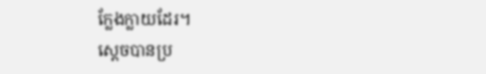ក្លែងក្លាយដែរ។
ស្ដេចបានប្រ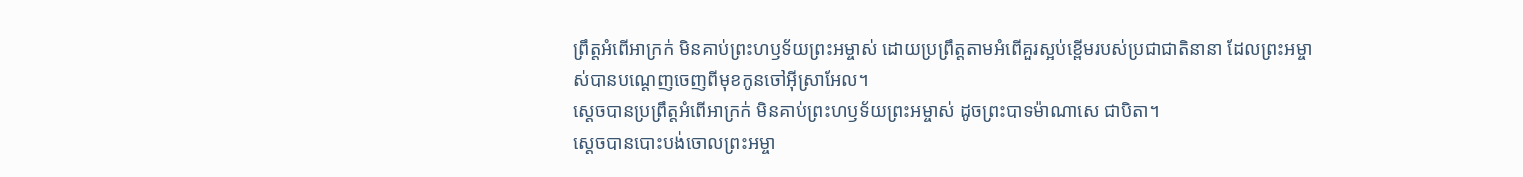ព្រឹត្តអំពើអាក្រក់ មិនគាប់ព្រះហឫទ័យព្រះអម្ចាស់ ដោយប្រព្រឹត្តតាមអំពើគួរស្អប់ខ្ពើមរបស់ប្រជាជាតិនានា ដែលព្រះអម្ចាស់បានបណ្ដេញចេញពីមុខកូនចៅអ៊ីស្រាអែល។
ស្ដេចបានប្រព្រឹត្តអំពើអាក្រក់ មិនគាប់ព្រះហឫទ័យព្រះអម្ចាស់ ដូចព្រះបាទម៉ាណាសេ ជាបិតា។
ស្ដេចបានបោះបង់ចោលព្រះអម្ចា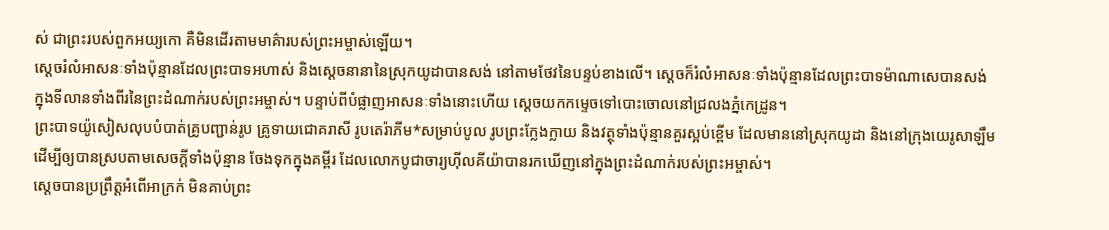ស់ ជាព្រះរបស់ពួកអយ្យកោ គឺមិនដើរតាមមាគ៌ារបស់ព្រះអម្ចាស់ឡើយ។
ស្ដេចរំលំអាសនៈទាំងប៉ុន្មានដែលព្រះបាទអហាស់ និងស្ដេចនានានៃស្រុកយូដាបានសង់ នៅតាមថែវនៃបន្ទប់ខាងលើ។ ស្ដេចក៏រំលំអាសនៈទាំងប៉ុន្មានដែលព្រះបាទម៉ាណាសេបានសង់ ក្នុងទីលានទាំងពីរនៃព្រះដំណាក់របស់ព្រះអម្ចាស់។ បន្ទាប់ពីបំផ្លាញអាសនៈទាំងនោះហើយ ស្ដេចយកកម្ទេចទៅបោះចោលនៅជ្រលងភ្នំកេដ្រូន។
ព្រះបាទយ៉ូសៀសលុបបំបាត់គ្រូបញ្ជាន់រូប គ្រូទាយជោគរាសី រូបតេរ៉ាភីម*សម្រាប់បូល រូបព្រះក្លែងក្លាយ និងវត្ថុទាំងប៉ុន្មានគួរស្អប់ខ្ពើម ដែលមាននៅស្រុកយូដា និងនៅក្រុងយេរូសាឡឹម ដើម្បីឲ្យបានស្របតាមសេចក្ដីទាំងប៉ុន្មាន ចែងទុកក្នុងគម្ពីរ ដែលលោកបូជាចារ្យហ៊ីលគីយ៉ាបានរកឃើញនៅក្នុងព្រះដំណាក់របស់ព្រះអម្ចាស់។
ស្ដេចបានប្រព្រឹត្តអំពើអាក្រក់ មិនគាប់ព្រះ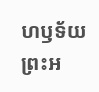ហឫទ័យព្រះអ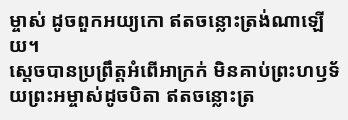ម្ចាស់ ដូចពួកអយ្យកោ ឥតចន្លោះត្រង់ណាឡើយ។
ស្ដេចបានប្រព្រឹត្តអំពើអាក្រក់ មិនគាប់ព្រះហឫទ័យព្រះអម្ចាស់ដូចបិតា ឥតចន្លោះត្រ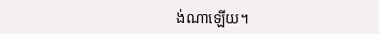ង់ណាឡើយ។